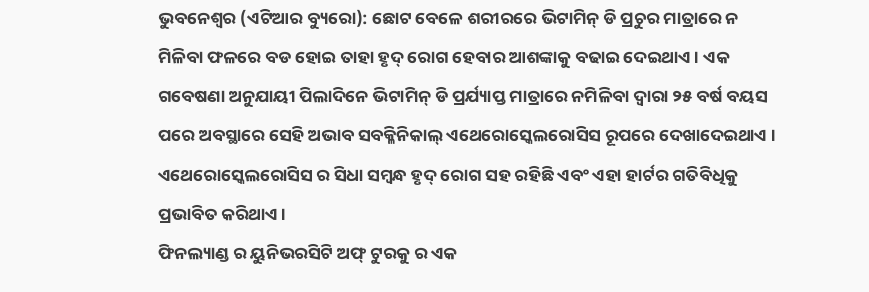ଭୁବନେଶ୍ୱର (ଏଟିଆର ବ୍ୟୁରୋ): ଛୋଟ ବେଳେ ଶରୀରରେ ଭିଟାମିନ୍ ଡି ପ୍ରଚୁର ମାତ୍ରାରେ ନ ମିଳିବା ଫଳରେ ବଡ ହୋଇ ତାହା ହୃଦ୍ ରୋଗ ହେବାର ଆଶଙ୍କାକୁ ବଢାଇ ଦେଇଥାଏ । ଏକ ଗବେଷଣା ଅନୁଯାୟୀ ପିଲାଦିନେ ଭିଟାମିନ୍ ଡି ପ୍ରର୍ଯ୍ୟାପ୍ତ ମାତ୍ରାରେ ନମିଳିବା ଦ୍ୱାରା ୨୫ ବର୍ଷ ବୟସ ପରେ ଅବସ୍ଥାରେ ସେହି ଅଭାବ ସବକ୍ଳିନିକାଲ୍ ଏଥେରୋସ୍କେଲରୋସିସ ରୂପରେ ଦେଖାଦେଇଥାଏ । ଏଥେରୋସ୍କେଲରୋସିସ ର ସିଧା ସମ୍ବନ୍ଧ ହୃଦ୍ ରୋଗ ସହ ରହିଛି ଏବଂ ଏହା ହାର୍ଟର ଗତିବିଧିକୁ ପ୍ରଭାବିତ କରିଥାଏ ।
ଫିନଲ୍ୟାଣ୍ଡ ର ୟୁନିଭରସିଟି ଅଫ୍ ଟୁରକୁ ର ଏକ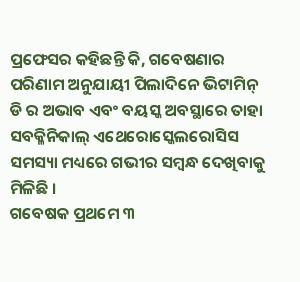ପ୍ରଫେସର କହିଛନ୍ତି କି, ଗବେଷଣାର ପରିଣାମ ଅନୁଯାୟୀ ପିଲାଦିନେ ଭିଟାମିନ୍ ଡି ର ଅଭାବ ଏବଂ ବୟସ୍କ ଅବସ୍ଥାରେ ତାହା ସବକ୍ଳିନିକାଲ୍ ଏଥେରୋସ୍କେଲରୋସିସ ସମସ୍ୟା ମଧ୍ୟରେ ଗଭୀର ସମ୍ବନ୍ଧ ଦେଖିବାକୁ ମିଳିଛି ।
ଗବେଷକ ପ୍ରଥମେ ୩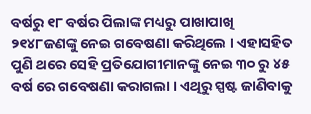ବର୍ଷରୁ ୧୮ ବର୍ଷର ପିଲାଙ୍କ ମଧ୍ୟରୁ ପାଖାପାଖି ୨୧୪୮ଜଣଙ୍କୁ ନେଇ ଗବେଷଣା କରିଥିଲେ । ଏହାସହିତ ପୁଣି ଥରେ ସେହି ପ୍ରତିଯୋଗୀମାନଙ୍କୁ ନେଇ ୩୦ ରୁ ୪୫ ବର୍ଷ ରେ ଗବେଷଣା କରାଗଲା । ଏଥିରୁ ସ୍ପଷ୍ଟ ଜାଣିବାକୁ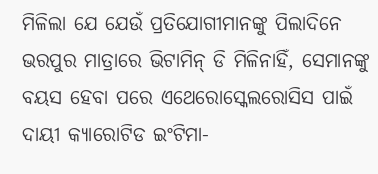ମିଳିଲା ଯେ ଯେଉଁ ପ୍ରତିଯୋଗୀମାନଙ୍କୁ ପିଲାଦିନେ ଭରପୁର ମାତ୍ରାରେ ଭିଟାମିନ୍ ଡି ମିଳିନାହିଁ, ସେମାନଙ୍କୁ ବୟସ ହେବା ପରେ ଏଥେରୋସ୍କେଲରୋସିସ ପାଇଁ ଦାୟୀ କ୍ୟାରୋଟିଡ ଇଂଟିମା-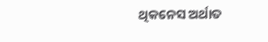ଥିକନେସ ଅର୍ଥାତ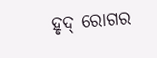ହୃଦ୍ ରୋଗର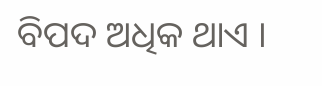ବିପଦ ଅଧିକ ଥାଏ ।